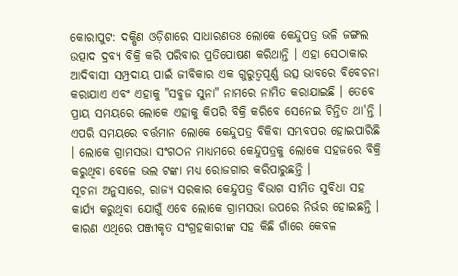କୋରାପୁଟ: ଦକ୍ଷିଣ ଓଡ଼ିଶାରେ ସାଧାରଣତଃ ଲୋକେ କେନ୍ଦୁପତ୍ର ଭଳି ଜଙ୍ଗଲ ଉତ୍ପାଦ ଦ୍ରବ୍ୟ ବିକ୍ରି କରି ପରିବାର ପ୍ରତିପୋଷଣ କରିଥାନ୍ତି । ଏହା ସେଠାକାର ଆଦିବାସୀ ସମ୍ପ୍ରଦାୟ ପାଇଁ ଜୀବିକାର ଏକ ଗୁରୁତ୍ବପୂର୍ଣ୍ଣ ଉତ୍ସ ଭାବରେ ବିବେଚନା କରାଯାଏ ଏବଂ ଏହାକୁ "ସବୁଜ ସୁନା" ନାମରେ ନାମିତ କରାଯାଇଛି । ତେବେ ପ୍ରାୟ ସମୟରେ ଲୋକେ ଏହାକୁ କିପରି ବିକ୍ରି କରିବେ ସେନେଇ ଚିନ୍ତିତ ଥା'ନ୍ତି । ଏପରି ସମୟରେ ବର୍ତ୍ତମାନ ଲୋକେ କେନ୍ଦୁପତ୍ର ବିକିବା ସମ୍ଭବପର ହୋଇପାରିଛି । ଲୋକେ ଗ୍ରାମସଭା ସଂଗଠନ ମାଧ୍ୟମରେ କେନ୍ଦୁପତ୍ରକୁ ଲୋକେ ସହଜରେ ବିକ୍ରି କରୁଥିବା ବେଳେ ଭଲ ଟଙ୍କା ମଧ୍ୟ ରୋଜଗାର କରିପାରୁଛନ୍ତି ।
ସୂଚନା ଅନୁସାରେ, ରାଜ୍ୟ ସରକାର କେନ୍ଦୁପତ୍ର ବିଭାଗ ସୀମିତ ସୁବିଧା ସହ କାର୍ଯ୍ୟ କରୁଥିବା ଯୋଗୁଁ ଏବେ ଲୋକେ ଗ୍ରାମସଭା ଉପରେ ନିର୍ଭର ହୋଇଛନ୍ତି । କାରଣ ଏଥିରେ ପଞ୍ଜୀକୃତ ସଂଗ୍ରହକାରୀଙ୍କ ସହ କିଛି ଗାଁରେ କେବଳ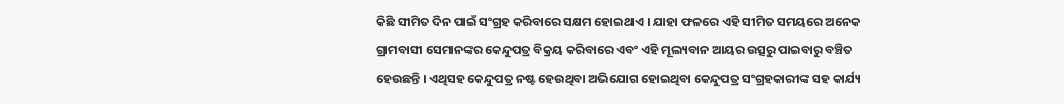କିଛି ସୀମିତ ଦିନ ପାଇଁ ସଂଗ୍ରହ କରିବାରେ ସକ୍ଷମ ହୋଇଥାଏ । ଯାହା ଫଳରେ ଏହି ସୀମିତ ସମୟରେ ଅନେକ ଗ୍ରାମବାସୀ ସେମାନଙ୍କର କେନ୍ଦୁପତ୍ର ବିକ୍ରୟ କରିବାରେ ଏବଂ ଏହି ମୂଲ୍ୟବାନ ଆୟର ଉତ୍ସରୁ ପାଇବାରୁ ବଞ୍ଚିତ ହେଉଛନ୍ତି । ଏଥିସହ କେନ୍ଦୁପତ୍ର ନଷ୍ଟ ହେଉଥିବା ଅଭିଯୋଗ ହୋଇଥିବା କେନ୍ଦୁପତ୍ର ସଂଗ୍ରହକାରୀଙ୍କ ସହ କାର୍ଯ୍ୟ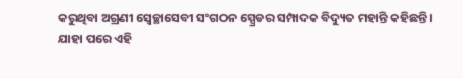କରୁଥିବା ଅଗ୍ରଣୀ ସ୍ବେଚ୍ଛାସେବୀ ସଂଗଠନ ସ୍ପ୍ରେଡର ସମ୍ପାଦକ ବିଦ୍ୟୁତ ମହାନ୍ତି କହିଛନ୍ତି ।
ଯାହା ପରେ ଏହି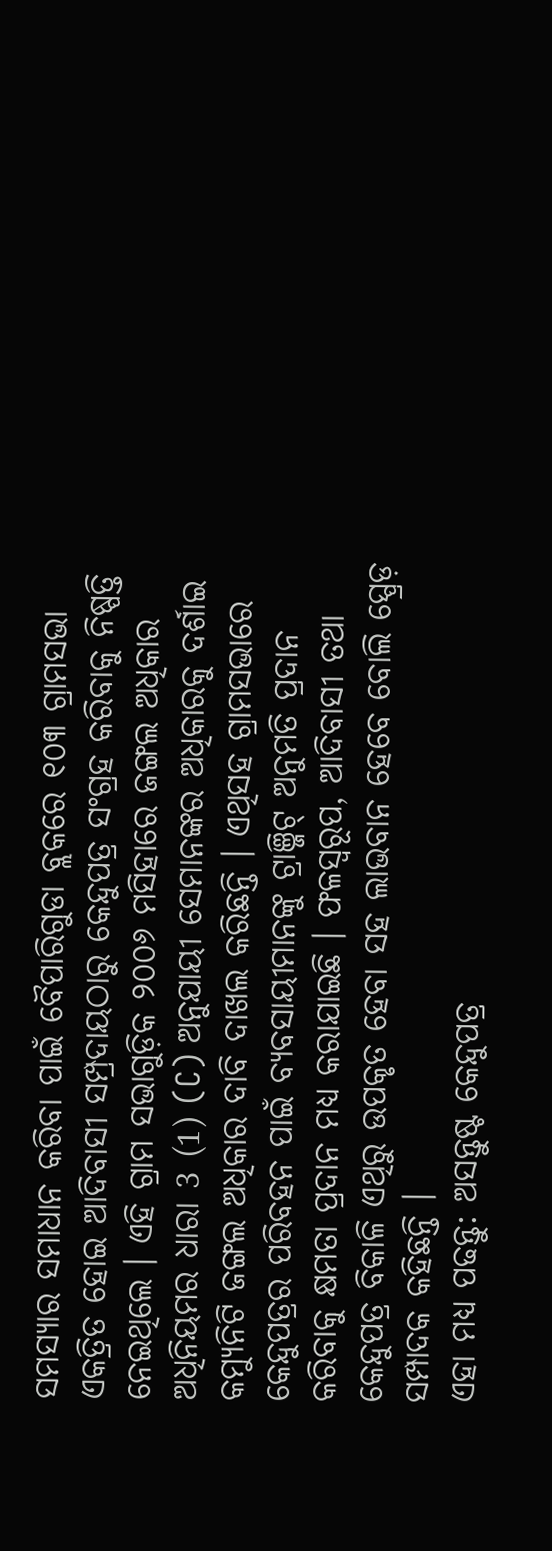ସମସ୍ୟାର ସମାଧାନ କରିବା ପାଇଁ ବୈପାରିଗୁଡା ବ୍ଲକରେ ୧୦୩ ଗ୍ରାମସଭା ଏକତ୍ରିତ ହୋଇ ଆଦିବାସୀ ସମ୍ପ୍ରଦାୟଠାରୁ କେନ୍ଦୁପତ୍ର ସଂଗ୍ରହ କରିବାକୁ ନିଷ୍ପତ୍ତି ନେଇଥିଲେ । ଏହି ଗ୍ରାମ ସଭାଗୁଡ଼ିକ ୨୦୦୬ ମସିହାରେ ଜଙ୍ଗଲ ଅଧିକାର ଅଧିନିୟମର ଧାରା 3 (1) (C) ଅନୁଯାୟୀ ସେମାନଙ୍କର ଅଧିକାରକୁ ଦର୍ଶାଇ କମ୍ୟୁନିଟି ଜଙ୍ଗଲ ଅଧିକାର ଦାବି ଦାଖଲ କରିଛନ୍ତି । ଏଥିସହ ଗ୍ରାମସଭାରେ କେନ୍ଦୁପତ୍ରର ପରିବହନ ପାଇଁ ବ୍ୟବସାୟୀମାନଙ୍କୁ ଟ୍ରାଞ୍ଜିଟ୍ ଅନୁମତି ପ୍ରଦାନ କରିବାକୁ କ୍ଷମତା ପ୍ରଦାନ ମଧ୍ୟ କରାଯାଇଛି । ଫଳସ୍ୱରୂପ, ଆଦିବାସୀ ତଥା କେନ୍ଦୁପତ୍ର ବିକାଳି ଏଥିରୁ ଉପକୃତ ହେବା ସହ ଲାଭବାନ ହେବେ ବୋଲି ସ୍ପ୍ରେଡ଼ ସମ୍ପାଦକ କହିଛନ୍ତି ।
ଏହା ମଧ୍ୟ ପଢନ୍ତୁ: ଅସନ୍ତୁଷ୍ଟ କେନ୍ଦୁପତ୍ର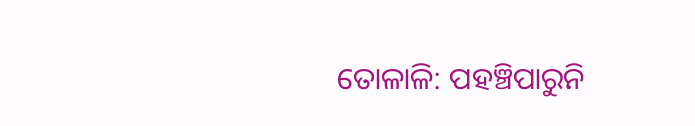ତୋଳାଳି: ପହଞ୍ଚିପାରୁନି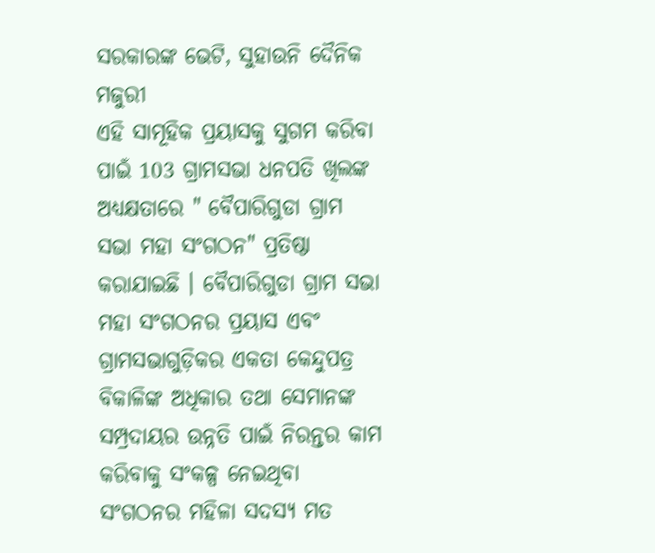ସରକାରଙ୍କ ଭେଟି, ସୁହାଉନି ଦୈନିକ ମଜୁରୀ
ଏହି ସାମୂହିକ ପ୍ରୟାସକୁ ସୁଗମ କରିବା ପାଇଁ 103 ଗ୍ରାମସଭା ଧନପତି ଖିଲଙ୍କ ଅଧ୍ୟକ୍ଷତାରେ " ବୈପାରିଗୁଡା ଗ୍ରାମ ସଭା ମହା ସଂଗଠନ" ପ୍ରତିଷ୍ଠା କରାଯାଇଛି । ବୈପାରିଗୁଡା ଗ୍ରାମ ସଭା ମହା ସଂଗଠନର ପ୍ରୟାସ ଏବଂ ଗ୍ରାମସଭାଗୁଡ଼ିକର ଏକତା କେନ୍ଦୁପତ୍ର ବିକାଳିଙ୍କ ଅଧିକାର ତଥା ସେମାନଙ୍କ ସମ୍ପ୍ରଦାୟର ଉନ୍ନତି ପାଇଁ ନିରନ୍ତର କାମ କରିବାକୁ ସଂକଳ୍ପ ନେଇଥିବା ସଂଗଠନର ମହିଳା ସଦସ୍ୟ ମତ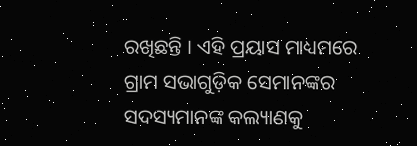ରଖିଛନ୍ତି । ଏହି ପ୍ରୟାସ ମାଧ୍ୟମରେ ଗ୍ରାମ ସଭାଗୁଡ଼ିକ ସେମାନଙ୍କର ସଦସ୍ୟମାନଙ୍କ କଲ୍ୟାଣକୁ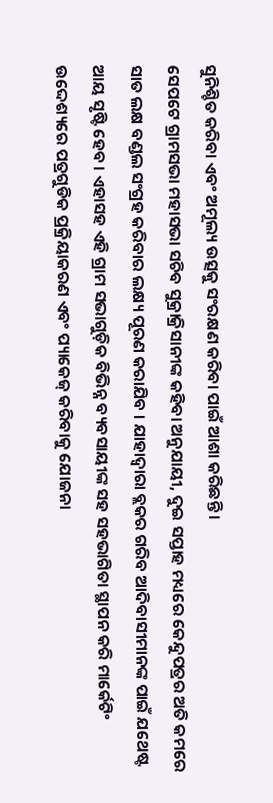ସୁନିଶ୍ଚିତ କରିବା ଏବଂ ଅମୂଲ୍ୟ ଉତ୍ସକୁ ସଂରକ୍ଷଣ କରିବା ପାଇଁ ଆଶା କରିଛନ୍ତି ।
ସେପଟେ ଗ୍ରାମସଭା ମହାସଭା ସଚିବ ସୁକ୍ରାକ୍ରିସାନୀଙ୍କ କହିବା ଅନୁଯାୟୀ, ଦୁଇ ସପ୍ତାହ ମଧ୍ୟରେ କେନ୍ଦୁପତ୍ରର ଅତି କମରେ ସାତ ଲକ୍ଷ ବଣ୍ଡଲ ସଂଗ୍ରହ କରିବାର ଲକ୍ଷ୍ୟ ପୂରଣ କରାଯିବ । ଯାହାଦ୍ୱାରା ବ୍ଲକର ଗରିବ ଆଦିବାସୀମାନଙ୍କ ପାଇଁ ଯଥେଷ୍ଟ ଆୟ ସୃଷ୍ଟି ହେବ । ଏହାସହ ଏହି ଗ୍ରାମ ସଭାଗୁଡ଼ିକ ବିଭିନ୍ନ ବ୍ୟବସାୟୀଙ୍କ ସହ ସହଭାଗିତା ସ୍ଥାପନ କରି ମାର୍କେଟିଂ ଉଦ୍ଦେଶ୍ୟରେ ପତ୍ରଗୁଡିକ ପ୍ରକ୍ରିୟାକରଣ ଏବଂ ପ୍ୟାକେଜ୍ କରିବାକୁ ଯୋଜନା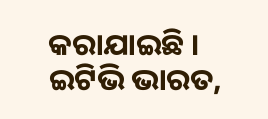କରାଯାଇଛି ।
ଇଟିଭି ଭାରତ,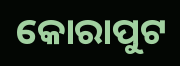କୋରାପୁଟ